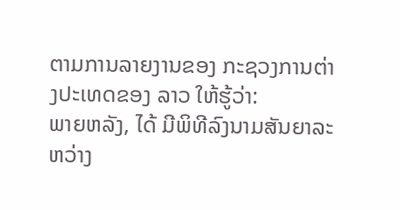ຕາມການລາຍງານຂອງ ກະຊວງການຕ່າງປະເທດຂອງ ລາວ ໃຫ້ຮູ້ວ່າ:
ພາຍຫລັງ, ໄດ້ ມີພິທີລົງນາມສັນຍາລະຫວ່າງ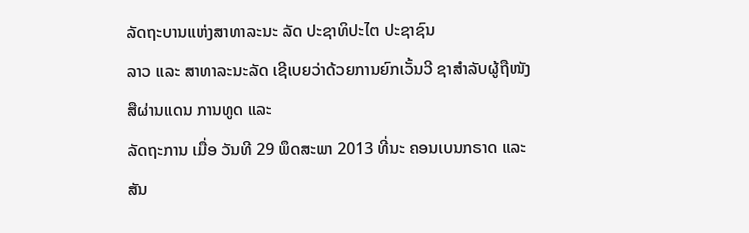ລັດຖະບານແຫ່ງສາທາລະນະ ລັດ ປະຊາທິປະໄຕ ປະຊາຊົນ
ລາວ ແລະ ສາທາລະນະລັດ ເຊີເບຍວ່າດ້ວຍການຍົກເວັ້ນວີ ຊາສຳລັບຜູ້ຖືໜັງສືຜ່ານແດນ ການທູດ ແລະ
ລັດຖະການ ເມື່ອ ວັນທີ 29 ພຶດສະພາ 2013 ທີ່ນະ ຄອນເບນກຣາດ ແລະ ສັນ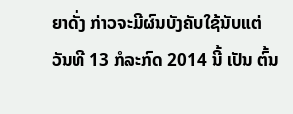ຍາດັ່ງ ກ່າວຈະມີຜົນບັງຄັບໃຊ້ນັບແຕ່
ວັນທີ 13 ກໍລະກົດ 2014 ນີ້ ເປັນ ຕົ້ນ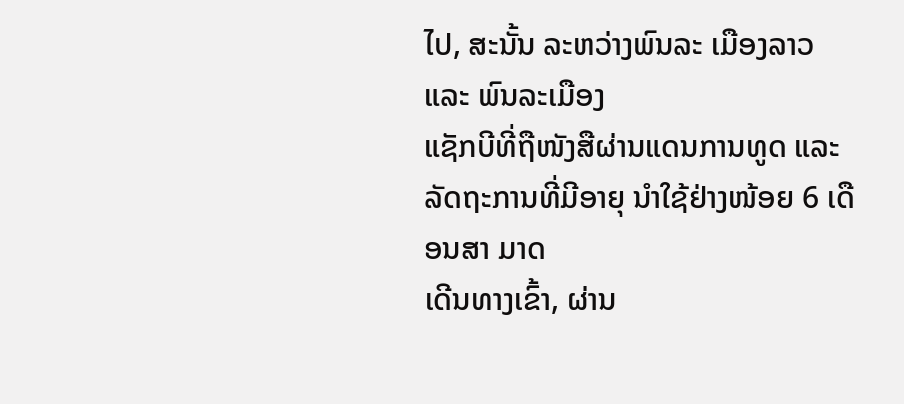ໄປ, ສະນັ້ນ ລະຫວ່າງພົນລະ ເມືອງລາວ ແລະ ພົນລະເມືອງ
ແຊັກບີທີ່ຖືໜັງສືຜ່ານແດນການທູດ ແລະ ລັດຖະການທີ່ມີອາຍຸ ນຳໃຊ້ຢ່າງໜ້ອຍ 6 ເດືອນສາ ມາດ
ເດີນທາງເຂົ້າ, ຜ່ານ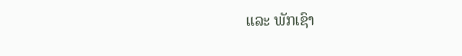ແລະ ພັກເຊົາ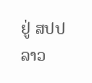ຢູ່ ສປປ ລາວ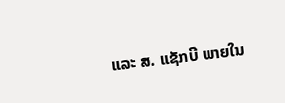ແລະ ສ. ແຊັກບີ ພາຍໃນ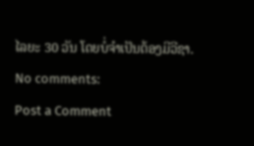ໄລຍະ 30 ວັນ ໂດຍບໍ່ຈຳເປັນຕ້ອງມີວີຊາ.
No comments:
Post a Comment